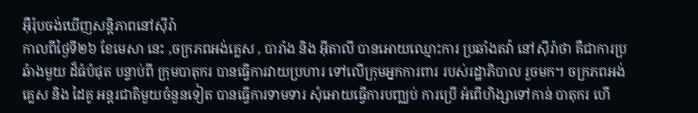អ៊ឺរ៉ុបចង់ឃើញសន្ដិភាពនៅស៊ីរ៉ា
កាលពីថ្ងៃទី២៦ ខែមេសា នេះ ,ចក្រភពអង់គ្លេស , បារាំង និង អ៊ីតាលី បានអោយឈ្មោះការ ប្រឆាំងតវ៉ា នៅស៊ីរ៉ាថា គឺជាការប្រឆំាងមួយ ដ៏ធំបំផុត បន្ទាប់ពី ក្រុមបាតុករ បានធ្វើការវាយប្រហារ ទៅលើក្រុមអ្នកការពារ របស់រដ្ឋាភិបាល រួចមក។ ចក្រភពអង់គ្លេស និង ដៃគូ អន្ដរជាតិមួយចំនួនទៀត បានធ្វើការទាមទារ សុំអោយធ្វើការបញ្ឈប់ ការប្រើ អំពើហិង្សាទៅកាន់ បាតុករ ហើ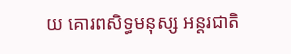យ គោរពសិទ្ធមនុស្ស អន្ដរជាតិ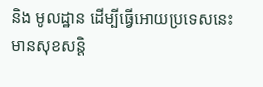និង មូលដ្ឋាន ដើម្បីធ្វើអោយប្រទេសនេះ មានសុខសន្ដិ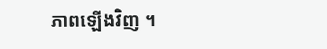ភាពឡើងវិញ ។